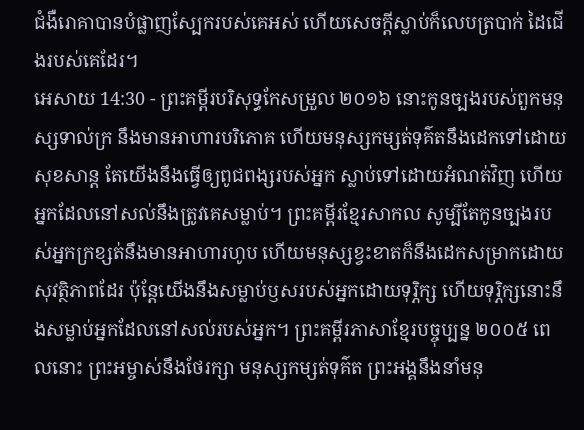ជំងឺរោគាបានបំផ្លាញស្បែករបស់គេអស់ ហើយសេចក្ដីស្លាប់ក៏លេបត្របាក់ ដៃជើងរបស់គេដែរ។
អេសាយ 14:30 - ព្រះគម្ពីរបរិសុទ្ធកែសម្រួល ២០១៦ នោះកូនច្បងរបស់ពួកមនុស្សទាល់ក្រ នឹងមានអាហារបរិភោគ ហើយមនុស្សកម្សត់ទុគ៌តនឹងដេកទៅដោយសុខសាន្ត តែយើងនឹងធ្វើឲ្យពូជពង្សរបស់អ្នក ស្លាប់ទៅដោយអំណត់វិញ ហើយអ្នកដែលនៅសល់នឹងត្រូវគេសម្លាប់។ ព្រះគម្ពីរខ្មែរសាកល សូម្បីតែកូនច្បងរបស់អ្នកក្រខ្សត់នឹងមានអាហារហូប ហើយមនុស្សខ្វះខាតក៏នឹងដេកសម្រាកដោយសុវត្ថិភាពដែរ ប៉ុន្តែយើងនឹងសម្លាប់ឫសរបស់អ្នកដោយទុរ្ភិក្ស ហើយទុរ្ភិក្សនោះនឹងសម្លាប់អ្នកដែលនៅសល់របស់អ្នក។ ព្រះគម្ពីរភាសាខ្មែរបច្ចុប្បន្ន ២០០៥ ពេលនោះ ព្រះអម្ចាស់នឹងថែរក្សា មនុស្សកម្សត់ទុគ៌ត ព្រះអង្គនឹងនាំមនុ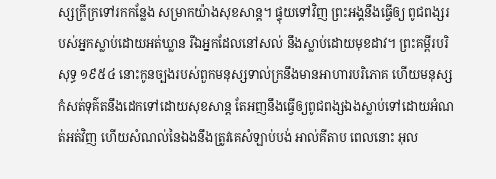ស្សក្រីក្រទៅរកកន្លែង សម្រាកយ៉ាងសុខសាន្ត។ ផ្ទុយទៅវិញ ព្រះអង្គនឹងធ្វើឲ្យ ពូជពង្សរបស់អ្នកស្លាប់ដោយអត់ឃ្លាន រីឯអ្នកដែលនៅសល់ នឹងស្លាប់ដោយមុខដាវ។ ព្រះគម្ពីរបរិសុទ្ធ ១៩៥៤ នោះកូនច្បងរបស់ពួកមនុស្សទាល់ក្រនឹងមានអាហារបរិភោគ ហើយមនុស្សកំសត់ទុគ៌តនឹងដេកទៅដោយសុខសាន្ត តែអញនឹងធ្វើឲ្យពូជពង្សឯងស្លាប់ទៅដោយអំណត់អត់វិញ ហើយសំណល់នៃឯងនឹងត្រូវគេសំឡាប់បង់ អាល់គីតាប ពេលនោះ អុល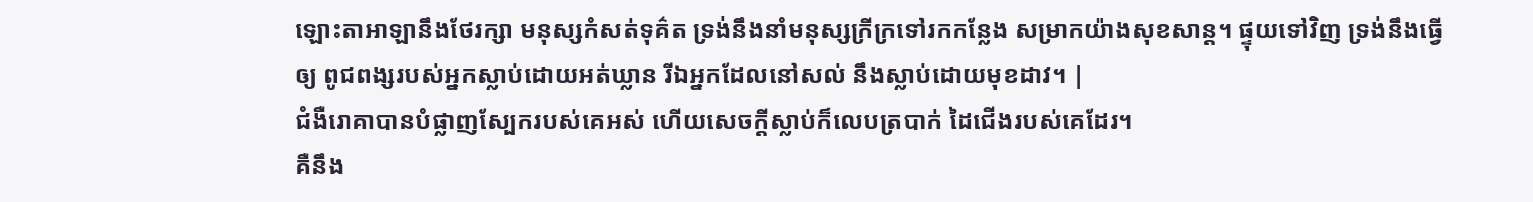ឡោះតាអាឡានឹងថែរក្សា មនុស្សកំសត់ទុគ៌ត ទ្រង់នឹងនាំមនុស្សក្រីក្រទៅរកកន្លែង សម្រាកយ៉ាងសុខសាន្ត។ ផ្ទុយទៅវិញ ទ្រង់នឹងធ្វើឲ្យ ពូជពង្សរបស់អ្នកស្លាប់ដោយអត់ឃ្លាន រីឯអ្នកដែលនៅសល់ នឹងស្លាប់ដោយមុខដាវ។ |
ជំងឺរោគាបានបំផ្លាញស្បែករបស់គេអស់ ហើយសេចក្ដីស្លាប់ក៏លេបត្របាក់ ដៃជើងរបស់គេដែរ។
គឺនឹង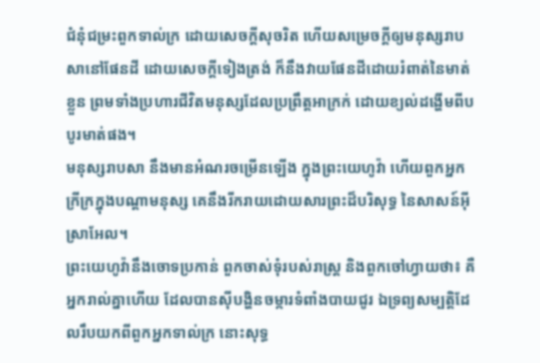ជំនុំជម្រះពួកទាល់ក្រ ដោយសេចក្ដីសុចរិត ហើយសម្រេចក្តីឲ្យមនុស្សរាបសានៅផែនដី ដោយសេចក្ដីទៀងត្រង់ ក៏នឹងវាយផែនដីដោយរំពាត់នៃមាត់ខ្លួន ព្រមទាំងប្រហារជីវិតមនុស្សដែលប្រព្រឹត្តអាក្រក់ ដោយខ្យល់ដង្ហើមពីបបូរមាត់ផង។
មនុស្សរាបសា នឹងមានអំណរចម្រើនឡើង ក្នុងព្រះយេហូវ៉ា ហើយពួកអ្នកក្រីក្រក្នុងបណ្ដាមនុស្ស គេនឹងរីករាយដោយសារព្រះដ៏បរិសុទ្ធ នៃសាសន៍អ៊ីស្រាអែល។
ព្រះយេហូវ៉ានឹងចោទប្រកាន់ ពួកចាស់ទុំរបស់រាស្ត្រ និងពួកចៅហ្វាយថា៖ គឺអ្នករាល់គ្នាហើយ ដែលបានស៊ីបង្ហិនចម្ការទំពាំងបាយជូរ ឯទ្រព្យសម្បត្តិដែលរឹបយកពីពួកអ្នកទាល់ក្រ នោះសុទ្ធ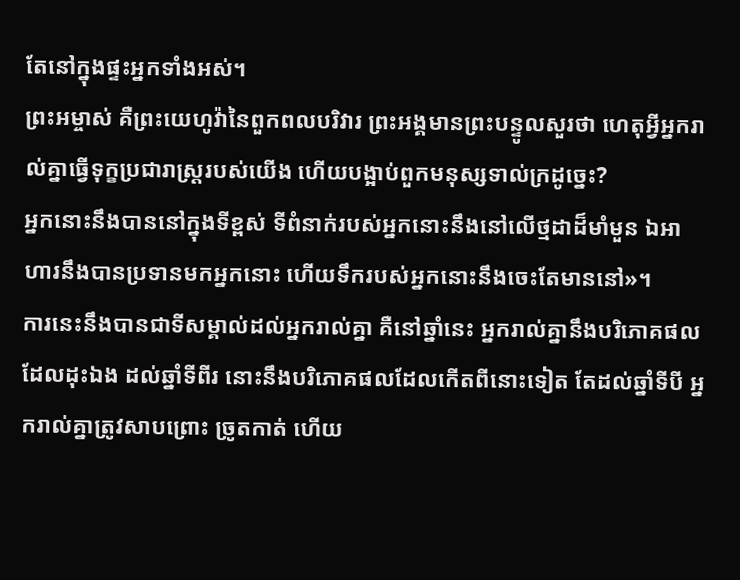តែនៅក្នុងផ្ទះអ្នកទាំងអស់។
ព្រះអម្ចាស់ គឺព្រះយេហូវ៉ានៃពួកពលបរិវារ ព្រះអង្គមានព្រះបន្ទូលសួរថា ហេតុអ្វីអ្នករាល់គ្នាធ្វើទុក្ខប្រជារាស្ត្ររបស់យើង ហើយបង្អាប់ពួកមនុស្សទាល់ក្រដូច្នេះ?
អ្នកនោះនឹងបាននៅក្នុងទីខ្ពស់ ទីពំនាក់របស់អ្នកនោះនឹងនៅលើថ្មដាដ៏មាំមួន ឯអាហារនឹងបានប្រទានមកអ្នកនោះ ហើយទឹករបស់អ្នកនោះនឹងចេះតែមាននៅ»។
ការនេះនឹងបានជាទីសម្គាល់ដល់អ្នករាល់គ្នា គឺនៅឆ្នាំនេះ អ្នករាល់គ្នានឹងបរិភោគផលដែលដុះឯង ដល់ឆ្នាំទីពីរ នោះនឹងបរិភោគផលដែលកើតពីនោះទៀត តែដល់ឆ្នាំទីបី អ្នករាល់គ្នាត្រូវសាបព្រោះ ច្រូតកាត់ ហើយ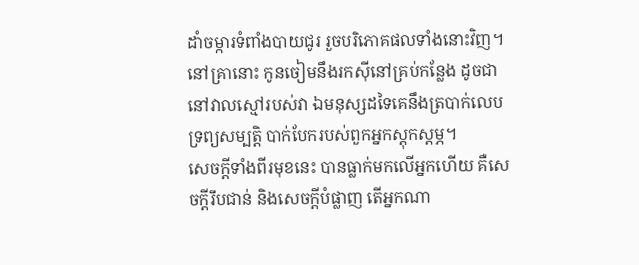ដាំចម្ការទំពាំងបាយជូរ រួចបរិភោគផលទាំងនោះវិញ។
នៅគ្រានោះ កូនចៀមនឹងរកស៊ីនៅគ្រប់កន្លែង ដូចជានៅវាលស្មៅរបស់វា ឯមនុស្សដទៃគេនឹងត្របាក់លេបទ្រព្យសម្បត្តិ បាក់បែករបស់ពួកអ្នកស្តុកស្តម្ភ។
សេចក្ដីទាំងពីរមុខនេះ បានធ្លាក់មកលើអ្នកហើយ គឺសេចក្ដីរឹបជាន់ និងសេចក្ដីបំផ្លាញ តើអ្នកណា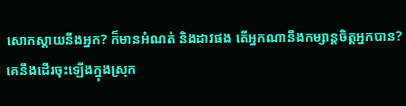សោកស្តាយនឹងអ្នក? ក៏មានអំណត់ និងដាវផង តើអ្នកណានឹងកម្សាន្តចិត្តអ្នកបាន?
គេនឹងដើរចុះឡើងក្នុងស្រុក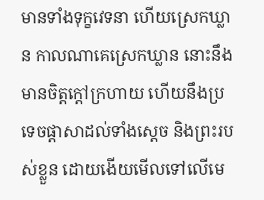មានទាំងទុក្ខវេទនា ហើយស្រេកឃ្លាន កាលណាគេស្រេកឃ្លាន នោះនឹងមានចិត្តក្តៅក្រហាយ ហើយនឹងប្រទេចផ្ដាសាដល់ទាំងស្តេច និងព្រះរបស់ខ្លួន ដោយងើយមើលទៅលើមេ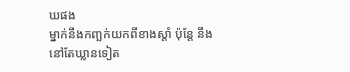ឃផង
ម្នាក់នឹងកញ្ឆក់យកពីខាងស្តាំ ប៉ុន្តែ នឹងនៅតែឃ្លានទៀត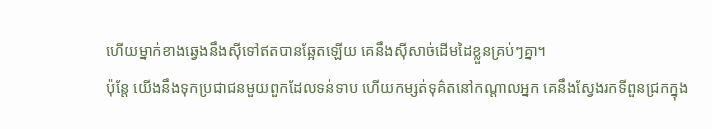ហើយម្នាក់ខាងឆ្វេងនឹងស៊ីទៅឥតបានឆ្អែតឡើយ គេនឹងស៊ីសាច់ដើមដៃខ្លួនគ្រប់ៗគ្នា។
ប៉ុន្ដែ យើងនឹងទុកប្រជាជនមួយពួកដែលទន់ទាប ហើយកម្សត់ទុគ៌តនៅកណ្ដាលអ្នក គេនឹងស្វែងរកទីពួនជ្រកក្នុង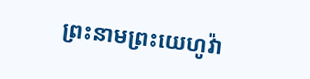ព្រះនាមព្រះយេហូវ៉ា